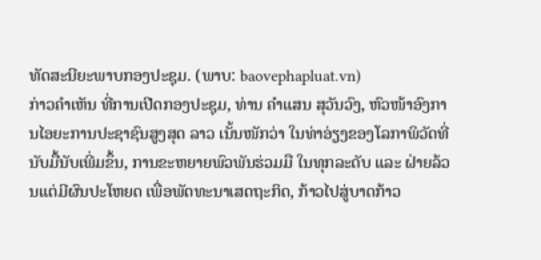ທັດສະນີຍະພາບກອງປະຊຸມ. (ພາບ: baovephapluat.vn)
ກ່າວຄຳເຫັນ ທີ່ການເປີດກອງປະຊຸມ, ທ່ານ ຄຳແສນ ສຸວັນວົງ, ຫົວໜ້າອົງການໄອຍະການປະຊາຊົນສູງສຸດ ລາວ ເນັ້ນໜັກວ່າ ໃນທ່າອ່ຽງຂອງໂລກາພິວັດທີ່ນັບມື້ນັບເພີ່ມຂຶ້ນ, ການຂະຫຍາຍພົວພັນຮ່ວມມື ໃນທຸກລະດັບ ແລະ ຝ່າຍລ້ວນແຕ່ມີຜົນປະໂຫຍດ ເພື່ອພັດທະນາເສດຖະກິດ, ກ້າວໄປສູ່ບາດກ້າວ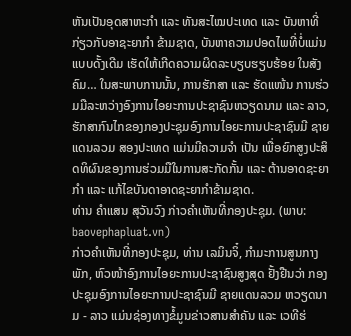ຫັນເປັນອຸດສາຫະກຳ ແລະ ທັນສະໄໝປະເທດ ແລະ ບັນຫາທີ່ ກ່ຽວກັບອາຊະຍາກຳ ຂ້າມຊາດ, ບັນຫາຄວາມປອດໄພທີ່ບໍ່ແມ່ນແບບດັ້ງເດີມ ເຮັດໃຫ້ເກີດຄວາມຜິດລະບຽບຮຽບຮ້ອຍ ໃນສັງຄົມ… ໃນສະພາບການນັ້ນ, ການຮັກສາ ແລະ ຮັດແໜ້ນ ການຮ່ວມມືລະຫວ່າງອົງການໄອຍະການປະຊາຊົນຫວຽດນາມ ແລະ ລາວ, ຮັກສາກົນໄກຂອງກອງປະຊຸມອົງການໄອຍະການປະຊາຊົນມີ ຊາຍແດນລວມ ສອງປະເທດ ແມ່ນມີຄວາມຈຳ ເປັນ ເພື່ອຍົກສູງປະສິດທິຜົນຂອງການຮ່ວມມືໃນການສະກັດກັ້ນ ແລະ ຕ້ານອາດຊະຍາກຳ ແລະ ແກ້ໄຂບັນດາອາດຊະຍາກຳຂ້າມຊາດ.
ທ່ານ ຄຳແສນ ສຸວັນວົງ ກ່າວຄຳເຫັນທີ່ກອງປະຊຸມ. (ພາບ: baovephapluat.vn)
ກ່າວຄຳເຫັນທີ່ກອງປະຊຸມ, ທ່ານ ເລມິນຈິ໋, ກຳມະການສູນກາງພັກ, ຫົວໜ້າອົງການໄອຍະການປະຊາຊົນສູງສຸດ ຢັ້ງຢືນວ່າ ກອງປະຊຸມອົງການໄອຍະການປະຊາຊົນມີ ຊາຍແດນລວມ ຫວຽດນາມ - ລາວ ແມ່ນຊ່ອງທາງຂໍ້ມູນຂ່າວສານສຳຄັນ ແລະ ເວທີຮ່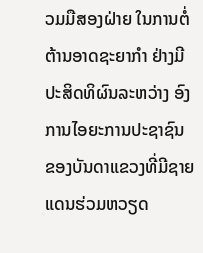ວມມືສອງຝ່າຍ ໃນການຕໍ່ຕ້ານອາດຊະຍາກຳ ຢ່າງມີປະສິດທິຜົນລະຫວ່າງ ອົງການໄອຍະການປະຊາຊົນ ຂອງບັນດາແຂວງທີ່ມີຊາຍແດນຮ່ວມຫວຽດ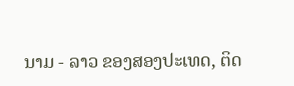ນາມ - ລາວ ຂອງສອງປະເທດ, ຕິດ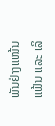ພັນຢ່າງແໜ້ນແຟ້ນ ແລະ ເລິ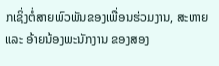ກເຊິ່ງຕໍ່ສາຍພົວພັນຂອງເພື່ອນຮ່ວມງານ, ສະຫາຍ ແລະ ອ້າຍນ້ອງພະນັກງານ ຂອງສອງ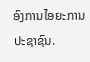ອົງການໄອຍະການປະຊາຊົນ.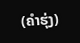(ຄຳຮຸ່ງ)